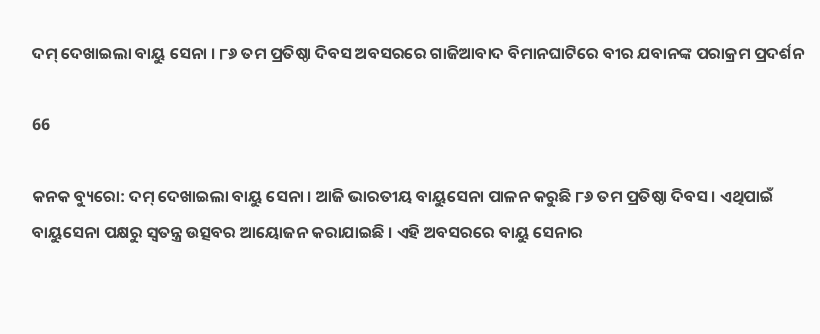ଦମ୍ ଦେଖାଇଲା ବାୟୁ ସେନା । ୮୬ ତମ ପ୍ରତିଷ୍ଠା ଦିବସ ଅବସରରେ ଗାଜିଆବାଦ ବିମାନଘାଟିରେ ବୀର ଯବାନଙ୍କ ପରାକ୍ରମ ପ୍ରଦର୍ଶନ

66

କନକ ବ୍ୟୁରୋ: ଦମ୍ ଦେଖାଇଲା ବାୟୁ ସେନା । ଆଜି ଭାରତୀୟ ବାୟୁସେନା ପାଳନ କରୁଛି ୮୬ ତମ ପ୍ରତିଷ୍ଠା ଦିବସ । ଏଥିପାଇଁ ବାୟୁସେନା ପକ୍ଷରୁ ସ୍ୱତନ୍ତ୍ର ଉତ୍ସବର ଆୟୋଜନ କରାଯାଇଛି । ଏହି ଅବସରରେ ବାୟୁ ସେନାର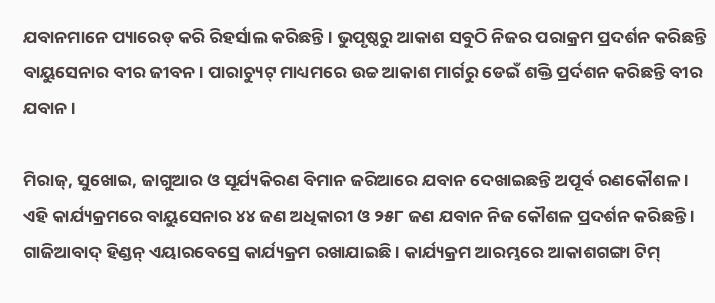ଯବାନମାନେ ପ୍ୟାରେଡ୍ କରି ରିହର୍ସାଲ କରିଛନ୍ତି । ଭୁପୃଷ୍ଠରୁ ଆକାଶ ସବୁଠି ନିଜର ପରାକ୍ରମ ପ୍ରଦର୍ଶନ କରିଛନ୍ତି ବାୟୁସେନାର ବୀର ଜୀବନ । ପାରାଚ୍ୟୁଟ୍ ମାଧ୍ୟମରେ ଉଚ୍ଚ ଆକାଶ ମାର୍ଗରୁ ଡେଇଁ ଶକ୍ତି ପ୍ରର୍ଦଶନ କରିଛନ୍ତି ବୀର ଯବାନ ।

ମିରାଜ୍, ସୁଖୋଇ, ଜାଗୁଆର ଓ ସୂର୍ଯ୍ୟକିରଣ ବିମାନ ଜରିଆରେ ଯବାନ ଦେଖାଇଛନ୍ତି ଅପୂର୍ବ ରଣକୌଶଳ । ଏହି କାର୍ଯ୍ୟକ୍ରମରେ ବାୟୁସେନାର ୪୪ ଜଣ ଅଧିକାରୀ ଓ ୨୫୮ ଜଣ ଯବାନ ନିଜ କୌଶଳ ପ୍ରଦର୍ଶନ କରିଛନ୍ତି । ଗାଜିଆବାଦ୍ ହିଣ୍ଡନ୍ ଏୟାରବେସ୍ରେ କାର୍ଯ୍ୟକ୍ରମ ରଖାଯାଇଛି । କାର୍ଯ୍ୟକ୍ରମ ଆରମ୍ଭରେ ଆକାଶଗଙ୍ଗା ଟିମ୍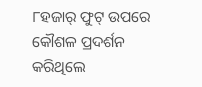୮ହଜାର୍ ଫୁଟ୍ ଉପରେ କୌଶଳ ପ୍ରଦର୍ଶନ କରିଥିଲେ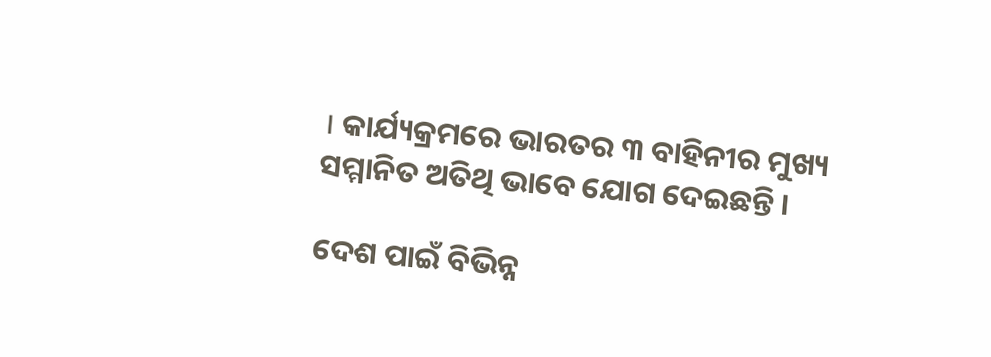। କାର୍ଯ୍ୟକ୍ରମରେ ଭାରତର ୩ ବାହିନୀର ମୁଖ୍ୟ ସମ୍ମାନିତ ଅତିଥି ଭାବେ ଯୋଗ ଦେଇଛନ୍ତି ।

ଦେଶ ପାଇଁ ବିଭିନ୍ନ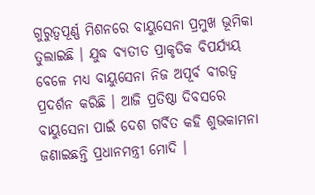ଗୁରୁତ୍ୱପୂର୍ଣ୍ଣ ମିଶନରେ ବାୟୁସେନା ପ୍ରମୁଖ ଭୂମିକା ତୁଲାଇଛି । ଯୁଦ୍ଧ ବ୍ୟତୀତ ପ୍ରାକୃତିକ ବିପର୍ଯ୍ୟୟ ବେଳେ ମଧ୍ୟ ବାୟୁସେନା ନିଜ ଅପୂର୍ବ ବୀରତ୍ୱ ପ୍ରଦର୍ଶନ କରିଛି । ଆଜି ପ୍ରତିଷ୍ଠା ଦିବସରେ ବାୟୁସେନା ପାଇଁ ଦେଶ ଗର୍ବିତ କହି ଶୁଭକାମନା ଜଣାଇଛନ୍ତି ପ୍ରଧାନମନ୍ତ୍ରୀ ମୋଦି ।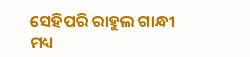ସେହିପରି ରାହୁଲ ଗାନ୍ଧୀ ମଧ୍ୟ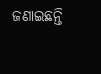ଜଣାଇଛନ୍ତି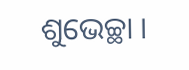ଶୁଭେଚ୍ଛା ।